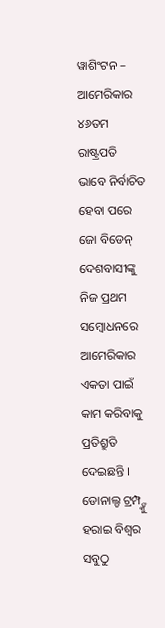ୱାଶିଂଟନ – ଆମେରିକାର ୪୬ତମ ରାଷ୍ଟ୍ରପତି ଭାବେ ନିର୍ବାଚିତ ହେବା ପରେ ଜୋ ବିଡେନ୍ ଦେଶବାସୀଙ୍କୁ ନିଜ ପ୍ରଥମ ସମ୍ବୋଧନରେ ଆମେରିକାର ଏକତା ପାଇଁ କାମ କରିବାକୁ ପ୍ରତିଶ୍ରୁତି ଦେଇଛନ୍ତି । ଡୋନାଲ୍ଡ ଟ୍ରମ୍ପ୍ଙ୍କୁ ହରାଇ ବିଶ୍ୱର ସବୁଠୁ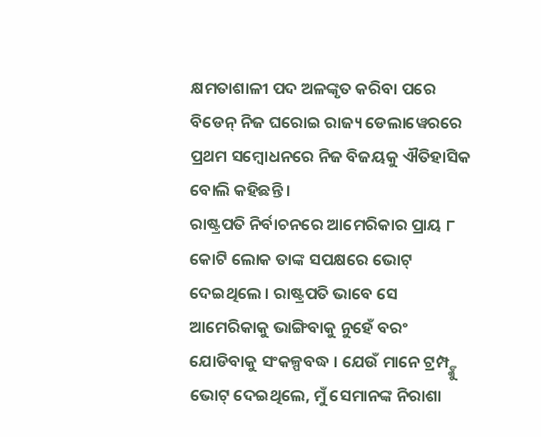କ୍ଷମତାଶାଳୀ ପଦ ଅଳଙ୍କୃତ କରିବା ପରେ ବିଡେନ୍ ନିଜ ଘରୋଇ ରାଜ୍ୟ ଡେଲାୱେରରେ ପ୍ରଥମ ସମ୍ବୋଧନରେ ନିଜ ବିଜୟକୁ ଐତିହାସିକ ବୋଲି କହିଛନ୍ତି ।
ରାଷ୍ଟ୍ରପତି ନିର୍ବାଚନରେ ଆମେରିକାର ପ୍ରାୟ ୮ କୋଟି ଲୋକ ତାଙ୍କ ସପକ୍ଷରେ ଭୋଟ୍ ଦେଇଥିଲେ । ରାଷ୍ଟ୍ରପତି ଭାବେ ସେ ଆମେରିକାକୁ ଭାଙ୍ଗିବାକୁ ନୁହେଁ ବରଂ ଯୋଡିବାକୁ ସଂକଳ୍ପବଦ୍ଧ । ଯେଉଁ ମାନେ ଟ୍ରମ୍ପ୍ଙ୍କୁ ଭୋଟ୍ ଦେଇଥିଲେ, ମୁଁ ସେମାନଙ୍କ ନିରାଶା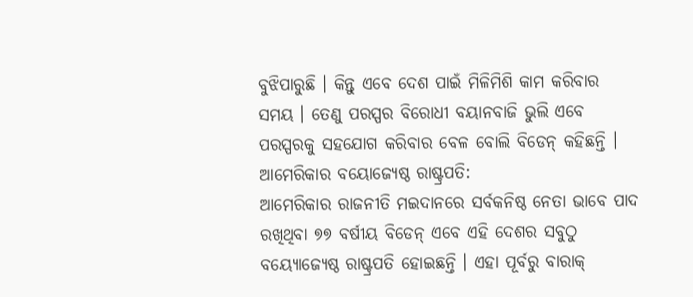ବୁଝିପାରୁଛି । କିନ୍ତୁ ଏବେ ଦେଶ ପାଇଁ ମିଳିମିଶି କାମ କରିବାର ସମୟ । ତେଣୁ ପରସ୍ପର ବିରୋଧୀ ବୟାନବାଜି ଭୁଲି ଏବେ ପରସ୍ପରକୁ ସହଯୋଗ କରିବାର ବେଳ ବୋଲି ବିଡେନ୍ କହିଛନ୍ତି ।
ଆମେରିକାର ବୟୋଜ୍ୟେଷ୍ଠ ରାଷ୍ଟ୍ରପତି:
ଆମେରିକାର ରାଜନୀତି ମଇଦାନରେ ସର୍ବକନିଷ୍ଠ ନେତା ଭାବେ ପାଦ ରଖିଥିବା ୭୭ ବର୍ଷୀୟ ବିଡେନ୍ ଏବେ ଏହି ଦେଶର ସବୁଠୁ ବୟ୍ୟୋଜ୍ୟେଷ୍ଠ ରାଷ୍ଟ୍ରପତି ହୋଇଛନ୍ତି । ଏହା ପୂର୍ବରୁ ବାରାକ୍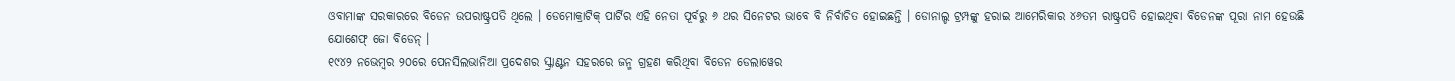ଓବାମାଙ୍କ ସରକାରରେ ବିଡେନ ଉପରାଷ୍ଟ୍ରପତି ଥିଲେ । ଡେମୋକ୍ରାଟିକ୍ ପାର୍ଟିର ଏହି ନେତା ପୂର୍ବରୁ ୬ ଥର ସିନେଟର ଭାବେ ବି ନିର୍ବାଚିତ ହୋଇଛନ୍ତି । ଡୋନାଲ୍ଡ ଟ୍ରମ୍ପଙ୍କୁ ହରାଇ ଆମେରିକାର ୪୬ତମ ରାଷ୍ଟ୍ରପତି ହୋଇଥିବା ବିଡେନଙ୍କ ପୂରା ନାମ ହେଉଛି ଯୋଶେଫ୍ ଜୋ ବିଡେନ୍ ।
୧୯୪୨ ନଭେମ୍ବର ୨୦ରେ ପେନସିଲଭାନିଆ ପ୍ରଦେଶର ସ୍କ୍ରାଣ୍ଟନ ସହରରେ ଜନ୍ମ ଗ୍ରହଣ କରିଥିବା ବିଡେନ ଡେଲାୱେର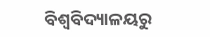ବିଶ୍ୱବିଦ୍ୟାଳୟରୁ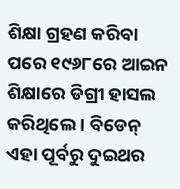ଶିକ୍ଷା ଗ୍ରହଣ କରିବା ପରେ ୧୯୬୮ରେ ଆଇନ ଶିକ୍ଷାରେ ଡିଗ୍ରୀ ହାସଲ କରିଥିଲେ । ବିଡେନ୍ ଏହା ପୂର୍ବରୁ ଦୁଇଥର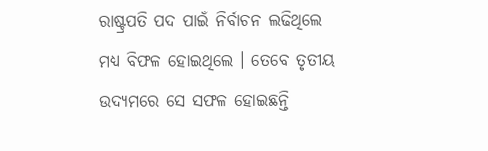ରାଷ୍ଟ୍ରପତି ପଦ ପାଇଁ ନିର୍ବାଚନ ଲଢିଥିଲେ ମଧ୍ୟ ବିଫଳ ହୋଇଥିଲେ । ତେବେ ତୃତୀୟ ଉଦ୍ୟମରେ ସେ ସଫଳ ହୋଇଛନ୍ତି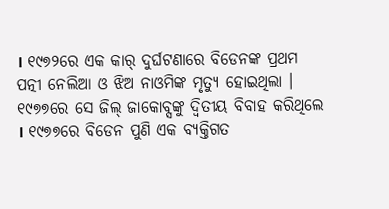। ୧୯୭୨ରେ ଏକ କାର୍ ଦୁର୍ଘଟଣାରେ ବିଡେନଙ୍କ ପ୍ରଥମ ପତ୍ନୀ ନେଲିଆ ଓ ଝିଅ ନାଓମିଙ୍କ ମୃତ୍ୟୁ ହୋଇଥିଲା । ୧୯୭୭ରେ ସେ ଜିଲ୍ ଜାକୋବ୍ସଙ୍କୁ ଦ୍ୱିତୀୟ ବିବାହ କରିଥିଲେ । ୧୯୭୭ରେ ବିଡେନ ପୁଣି ଏକ ବ୍ୟକ୍ତିଗତ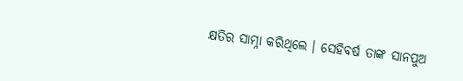କ୍ଷତିର ସାମ୍ନା କରିଥିଲେ । ସେହିବର୍ଷ ତାଙ୍କ ସାନପୁଅ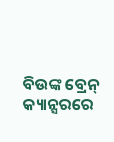ବିଉଙ୍କ ବ୍ରେନ୍ କ୍ୟାନ୍ସରରେ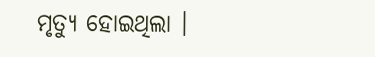ମୃତ୍ୟୁ ହୋଇଥିଲା ।